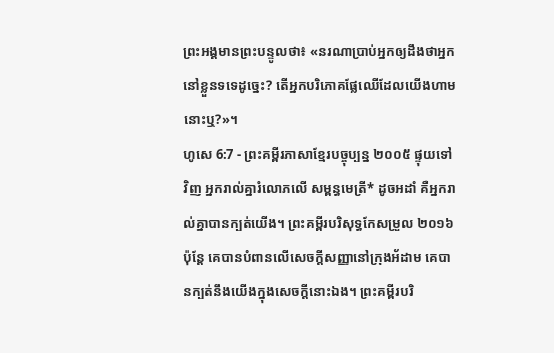ព្រះអង្គមានព្រះបន្ទូលថា៖ «នរណាប្រាប់អ្នកឲ្យដឹងថាអ្នកនៅខ្លួនទទេដូច្នេះ? តើអ្នកបរិភោគផ្លែឈើដែលយើងហាមនោះឬ?»។
ហូសេ 6:7 - ព្រះគម្ពីរភាសាខ្មែរបច្ចុប្បន្ន ២០០៥ ផ្ទុយទៅវិញ អ្នករាល់គ្នារំលោភលើ សម្ពន្ធមេត្រី* ដូចអដាំ គឺអ្នករាល់គ្នាបានក្បត់យើង។ ព្រះគម្ពីរបរិសុទ្ធកែសម្រួល ២០១៦ ប៉ុន្តែ គេបានបំពានលើសេចក្ដីសញ្ញានៅក្រុងអ័ដាម គេបានក្បត់នឹងយើងក្នុងសេចក្ដីនោះឯង។ ព្រះគម្ពីរបរិ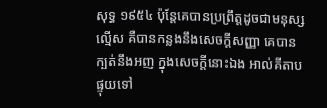សុទ្ធ ១៩៥៤ ប៉ុន្តែគេបានប្រព្រឹត្តដូចជាមនុស្សល្មើស គឺបានកន្លងនឹងសេចក្ដីសញ្ញា គេបានក្បត់នឹងអញ ក្នុងសេចក្ដីនោះឯង អាល់គីតាប ផ្ទុយទៅ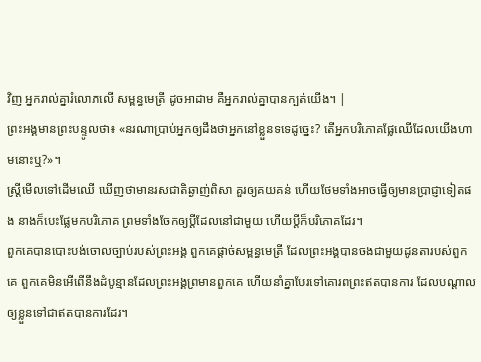វិញ អ្នករាល់គ្នារំលោភលើ សម្ពន្ធមេត្រី ដូចអាដាម គឺអ្នករាល់គ្នាបានក្បត់យើង។ |
ព្រះអង្គមានព្រះបន្ទូលថា៖ «នរណាប្រាប់អ្នកឲ្យដឹងថាអ្នកនៅខ្លួនទទេដូច្នេះ? តើអ្នកបរិភោគផ្លែឈើដែលយើងហាមនោះឬ?»។
ស្ត្រីមើលទៅដើមឈើ ឃើញថាមានរសជាតិឆ្ងាញ់ពិសា គួរឲ្យគយគន់ ហើយថែមទាំងអាចធ្វើឲ្យមានប្រាជ្ញាទៀតផង នាងក៏បេះផ្លែមកបរិភោគ ព្រមទាំងចែកឲ្យប្ដីដែលនៅជាមួយ ហើយប្ដីក៏បរិភោគដែរ។
ពួកគេបានបោះបង់ចោលច្បាប់របស់ព្រះអង្គ ពួកគេផ្ដាច់សម្ពន្ធមេត្រី ដែលព្រះអង្គបានចងជាមួយដូនតារបស់ពួកគេ ពួកគេមិនអើពើនឹងដំបូន្មានដែលព្រះអង្គព្រមានពួកគេ ហើយនាំគ្នាបែរទៅគោរពព្រះឥតបានការ ដែលបណ្ដាលឲ្យខ្លួនទៅជាឥតបានការដែរ។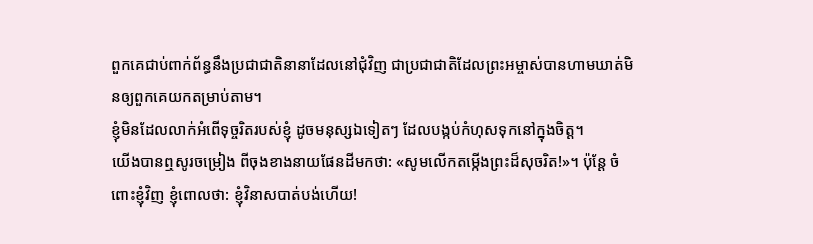ពួកគេជាប់ពាក់ព័ន្ធនឹងប្រជាជាតិនានាដែលនៅជុំវិញ ជាប្រជាជាតិដែលព្រះអម្ចាស់បានហាមឃាត់មិនឲ្យពួកគេយកតម្រាប់តាម។
ខ្ញុំមិនដែលលាក់អំពើទុច្ចរិតរបស់ខ្ញុំ ដូចមនុស្សឯទៀតៗ ដែលបង្កប់កំហុសទុកនៅក្នុងចិត្ត។
យើងបានឮសូរចម្រៀង ពីចុងខាងនាយផែនដីមកថា: «សូមលើកតម្កើងព្រះដ៏សុចរិត!»។ ប៉ុន្តែ ចំពោះខ្ញុំវិញ ខ្ញុំពោលថា: ខ្ញុំវិនាសបាត់បង់ហើយ!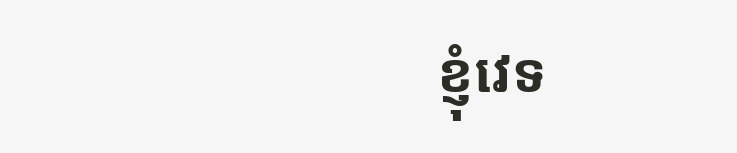ខ្ញុំវេទ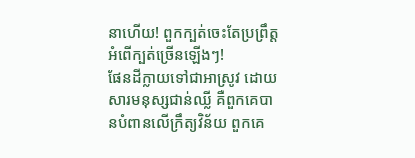នាហើយ! ពួកក្បត់ចេះតែប្រព្រឹត្តអំពើក្បត់ច្រើនឡើងៗ!
ផែនដីក្លាយទៅជាអាស្រូវ ដោយសារមនុស្សជាន់ឈ្លី គឺពួកគេបានបំពានលើក្រឹត្យវិន័យ ពួកគេ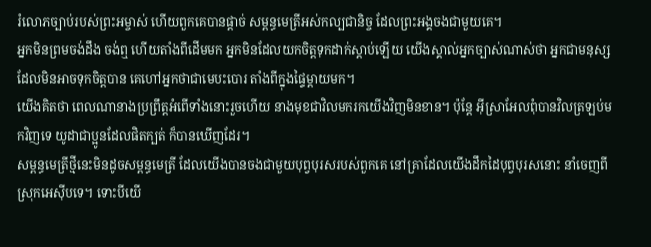រំលោភច្បាប់របស់ព្រះអម្ចាស់ ហើយពួកគេបានផ្ដាច់ សម្ពន្ធមេត្រីអស់កល្បជានិច្ច ដែលព្រះអង្គចងជាមួយគេ។
អ្នកមិនព្រមចង់ដឹង ចង់ឮ ហើយតាំងពីដើមមក អ្នកមិនដែលយកចិត្តទុកដាក់ស្ដាប់ឡើយ យើងស្គាល់អ្នកច្បាស់ណាស់ថា អ្នកជាមនុស្សដែលមិនអាចទុកចិត្តបាន គេហៅអ្នកថាជាមេបះបោរ តាំងពីក្នុងផ្ទៃម្ដាយមក។
យើងគិតថា ពេលណានាងប្រព្រឹត្តអំពើទាំងនោះរួចហើយ នាងមុខជាវិលមករកយើងវិញមិនខាន។ ប៉ុន្តែ អ៊ីស្រាអែលពុំបានវិលត្រឡប់មកវិញទេ យូដាជាប្អូនដែលផិតក្បត់ ក៏បានឃើញដែរ។
សម្ពន្ធមេត្រីថ្មីនេះមិនដូចសម្ពន្ធមេត្រី ដែលយើងបានចងជាមួយបុព្វបុរសរបស់ពួកគេ នៅគ្រាដែលយើងដឹកដៃបុព្វបុរសនោះ នាំចេញពីស្រុកអេស៊ីបទេ។ ទោះបីយើ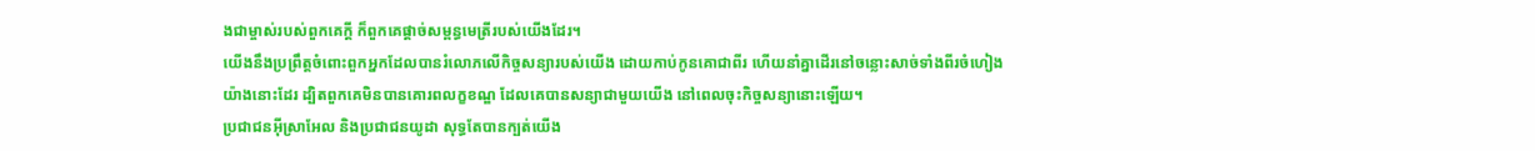ងជាម្ចាស់របស់ពួកគេក្ដី ក៏ពួកគេផ្ដាច់សម្ពន្ធមេត្រីរបស់យើងដែរ។
យើងនឹងប្រព្រឹត្តចំពោះពួកអ្នកដែលបានរំលោភលើកិច្ចសន្យារបស់យើង ដោយកាប់កូនគោជាពីរ ហើយនាំគ្នាដើរនៅចន្លោះសាច់ទាំងពីរចំហៀង យ៉ាងនោះដែរ ដ្បិតពួកគេមិនបានគោរពលក្ខខណ្ឌ ដែលគេបានសន្យាជាមួយយើង នៅពេលចុះកិច្ចសន្យានោះឡើយ។
ប្រជាជនអ៊ីស្រាអែល និងប្រជាជនយូដា សុទ្ធតែបានក្បត់យើង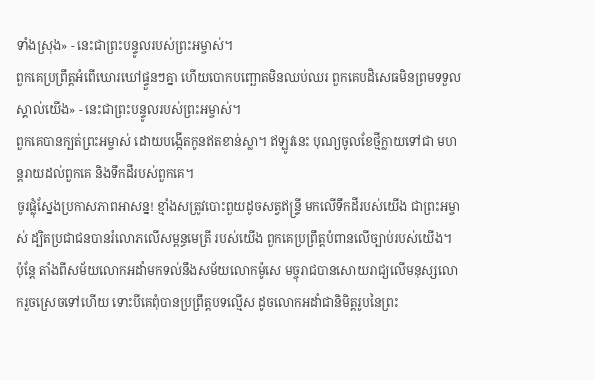ទាំងស្រុង» - នេះជាព្រះបន្ទូលរបស់ព្រះអម្ចាស់។
ពួកគេប្រព្រឹត្តអំពើឃោរឃៅផ្ទួនៗគ្នា ហើយបោកបញ្ឆោតមិនឈប់ឈរ ពួកគេបដិសេធមិនព្រមទទួលស្គាល់យើង» - នេះជាព្រះបន្ទូលរបស់ព្រះអម្ចាស់។
ពួកគេបានក្បត់ព្រះអម្ចាស់ ដោយបង្កើតកូនឥតខាន់ស្លា។ ឥឡូវនេះ បុណ្យចូលខែថ្មីក្លាយទៅជា មហន្តរាយដល់ពួកគេ និងទឹកដីរបស់ពួកគេ។
ចូរផ្លុំស្នែងប្រកាសភាពអាសន្ន! ខ្មាំងសត្រូវបោះពួយដូចសត្វឥន្ទ្រី មកលើទឹកដីរបស់យើង ជាព្រះអម្ចាស់ ដ្បិតប្រជាជនបានរំលោភលើសម្ពន្ធមេត្រី របស់យើង ពួកគេប្រព្រឹត្តបំពានលើច្បាប់របស់យើង។
ប៉ុន្តែ តាំងពីសម័យលោកអដាំមកទល់នឹងសម័យលោកម៉ូសេ មច្ចុរាជបានសោយរាជ្យលើមនុស្សលោករួចស្រេចទៅហើយ ទោះបីគេពុំបានប្រព្រឹត្តបទល្មើស ដូចលោកអដាំជានិមិត្តរូបនៃព្រះ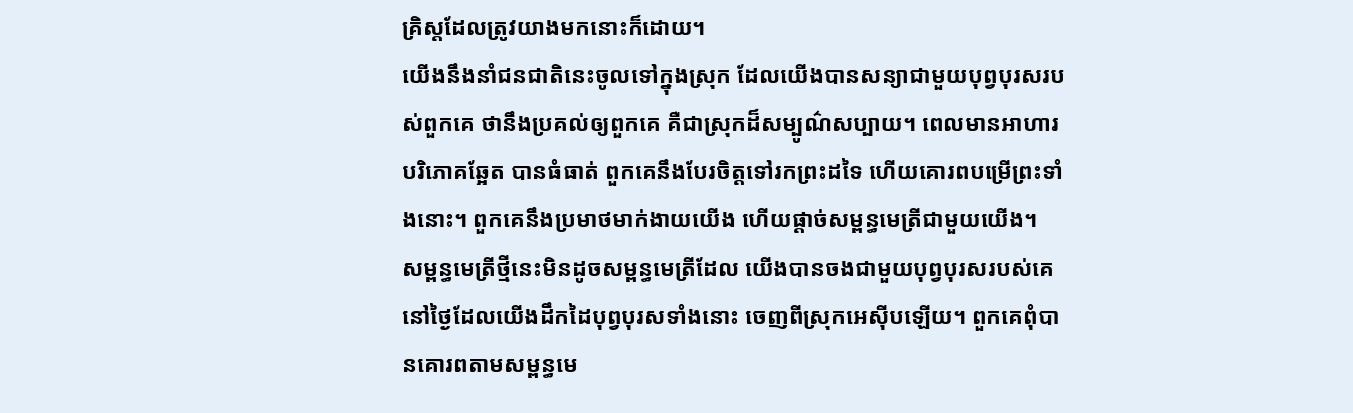គ្រិស្តដែលត្រូវយាងមកនោះក៏ដោយ។
យើងនឹងនាំជនជាតិនេះចូលទៅក្នុងស្រុក ដែលយើងបានសន្យាជាមួយបុព្វបុរសរបស់ពួកគេ ថានឹងប្រគល់ឲ្យពួកគេ គឺជាស្រុកដ៏សម្បូណ៌សប្បាយ។ ពេលមានអាហារបរិភោគឆ្អែត បានធំធាត់ ពួកគេនឹងបែរចិត្តទៅរកព្រះដទៃ ហើយគោរពបម្រើព្រះទាំងនោះ។ ពួកគេនឹងប្រមាថមាក់ងាយយើង ហើយផ្ដាច់សម្ពន្ធមេត្រីជាមួយយើង។
សម្ពន្ធមេត្រីថ្មីនេះមិនដូចសម្ពន្ធមេត្រីដែល យើងបានចងជាមួយបុព្វបុរសរបស់គេ នៅថ្ងៃដែលយើងដឹកដៃបុព្វបុរសទាំងនោះ ចេញពីស្រុកអេស៊ីបឡើយ។ ពួកគេពុំបានគោរពតាមសម្ពន្ធមេ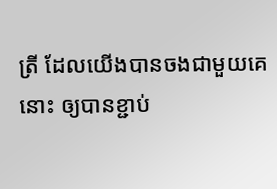ត្រី ដែលយើងបានចងជាមួយគេនោះ ឲ្យបានខ្ជាប់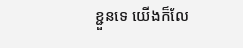ខ្ជួនទេ យើងក៏លែ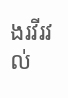ងរវីរវល់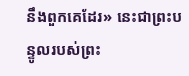នឹងពួកគេដែរ» នេះជាព្រះបន្ទូលរបស់ព្រះ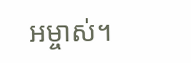អម្ចាស់។